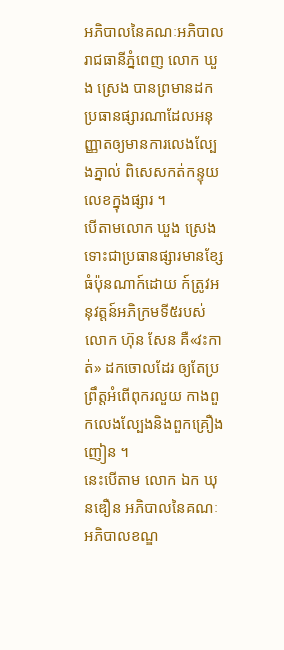អភិបាលនៃគណៈអភិបាលរាជធានីភ្នំពេញ លោក ឃួង ស្រេង បានព្រមានដកប្រធានផ្សារណាដែលអនុញ្ញាតឲ្យមានការលេងល្បែងភ្នាល់ ពិសេសកត់កន្ទុយលេខក្នុងផ្សារ ។
បើតាមលោក ឃួង ស្រេង ទោះជាប្រធានផ្សារមានខ្សែធំប៉ុនណាក៍ដោយ ក៍ត្រូវអនុវត្តន៍អភិក្រមទី៥របស់លោក ហ៊ុន សែន គឺ«វះកាត់» ដកចោលដែរ ឲ្យតែប្រព្រឹត្តអំពើពុករលួយ កាងពួកលេងល្បែងនិងពួកគ្រឿងញៀន ។
នេះបើតាម លោក ឯក ឃុនឌឿន អភិបាលនៃគណៈអភិបាលខណ្ឌ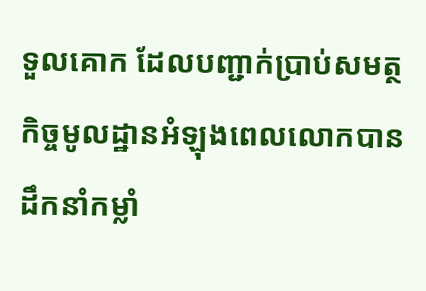ទួលគោក ដែលបញ្ជាក់ប្រាប់សមត្ថកិច្ចមូលដ្ឋានអំឡុងពេលលោកបានដឹកនាំកម្លាំ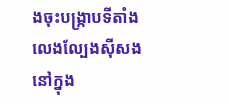ងចុះបង្ក្រាបទីតាំងលេងល្បែងស៊ីសងនៅក្នុង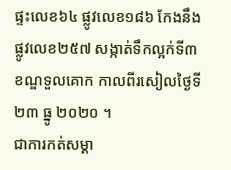ផ្ទះលេខ៦៤ ផ្លូវលេខ១៨៦ កែងនឹងផ្លូវលេខ២៥៧ សង្កាត់ទឹកល្អក់ទី៣ ខណ្ឌទួលគោក កាលពីរសៀលថ្ងៃទី២៣ ធ្នូ ២០២០ ។
ជាការកត់សម្គា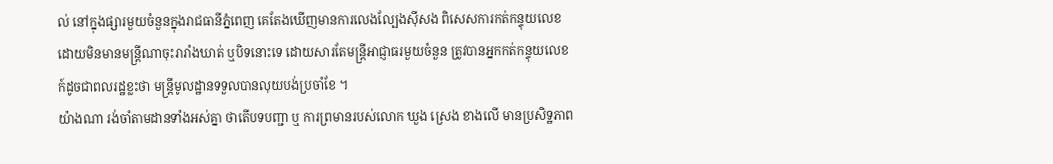ល់ នៅក្នុងផ្សារមួយចំនួនក្នុងរាជធានីភ្នំពេញ គេតែងឃើញមានការលេងល្បែងស៊ីសង ពិសេសការកត់កន្ទុយលេខ ដោយមិនមានមន្ត្រីណាចុះរារាំងឃាត់ ឬបិទនោះទេ ដោយសារតែមន្ត្រីអាជ្ញាធរមួយចំនួន ត្រូវបានអ្នកកត់កន្ទុយលេខ ក៍ដូចជាពលរដ្ឋខ្លះថា មន្ត្រីមូលដ្ឋានទទួលបានលុយបង់ប្រចាំខែ ។
យ៉ាងណា រង់ចាំតាមដានទាំងអស់គ្នា ថាតើបទបញ្ជា ឬ ការព្រមានរបស់លោក ឃួង ស្រេង ខាងលើ មានប្រសិទ្ឋភាព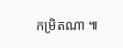កម្រិតណា ៕